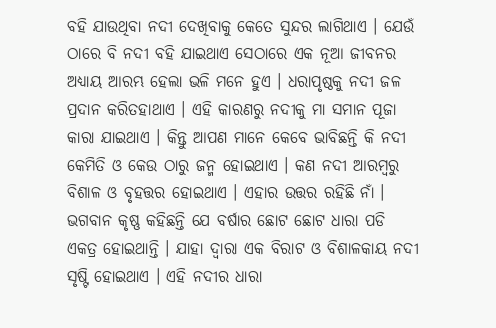ବହି ଯାଉଥିବା ନଦୀ ଦେଖିବାକୁ କେତେ ସୁନ୍ଦର ଲାଗିଥାଏ । ଯେଉଁ ଠାରେ ବି ନଦୀ ବହି ଯାଇଥାଏ ସେଠାରେ ଏକ ନୂଆ ଜୀବନର ଅଧ୍ୟାୟ ଆରମ୍ଭ ହେଲା ଭଳି ମନେ ହୁଏ । ଧରାପୃଷ୍ଠକୁ ନଦୀ ଜଳ ପ୍ରଦାନ କରିତହାଥାଏ । ଏହି କାରଣରୁ ନଦୀକୁ ମା ସମାନ ପୂଜା କାରା ଯାଇଥାଏ । କିନ୍ତୁ ଆପଣ ମାନେ କେବେ ଭାବିଛନ୍ତି କି ନଦୀ କେମିତି ଓ କେଉ ଠାରୁ ଜନ୍ମ ହୋଇଥାଏ । କଣ ନଦୀ ଆରମ୍ବରୁ ବିଶାଳ ଓ ବୃହତ୍ତର ହୋଇଥାଏ । ଏହାର ଉତ୍ତର ରହିଛି ନାଁ ।
ଭଗବାନ କୃଷ୍ଣ କହିଛନ୍ତି ଯେ ବର୍ଷାର ଛୋଟ ଛୋଟ ଧାରା ପଡି ଏକତ୍ର ହୋଇଥାନ୍ତି । ଯାହା ଦ୍ଵାରା ଏକ ବିରାଟ ଓ ବିଶାଳକାୟ ନଦୀ ସୃଷ୍ଟି ହୋଇଥାଏ । ଏହି ନଦୀର ଧାରା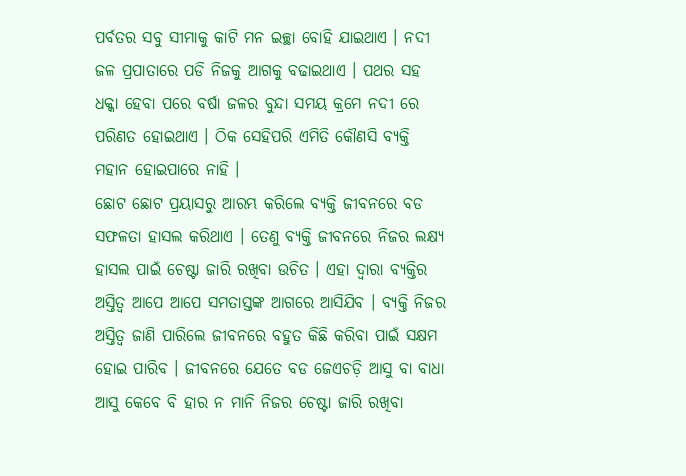ପର୍ବତର ସବୁ ସୀମାକୁ କାଟି ମନ ଇଚ୍ଛା ବୋହି ଯାଇଥାଏ । ନଦୀ ଜଳ ପ୍ରପାତାରେ ପଡି ନିଜକୁ ଆଗକୁ ବଢାଇଥାଏ । ପଥର ସହ ଧକ୍କା ହେବା ପରେ ବର୍ଷା ଜଳର ବୁନ୍ଦା ସମୟ କ୍ରମେ ନଦୀ ରେ ପରିଣତ ହୋଇଥାଏ । ଠିକ ସେହିପରି ଏମିତି କୌଣସି ବ୍ୟକ୍ତି ମହାନ ହୋଇପାରେ ନାହି ।
ଛୋଟ ଛୋଟ ପ୍ରୟାସରୁ ଆରମ୍ଭ କରିଲେ ବ୍ୟକ୍ତି ଜୀବନରେ ବଡ ସଫଳତା ହାସଲ କରିଥାଏ । ତେଣୁ ବ୍ୟକ୍ତି ଜୀବନରେ ନିଜର ଲକ୍ଷ୍ୟ ହାସଲ ପାଇଁ ଚେଷ୍ଟା ଜାରି ରଖିବା ଉଚିତ । ଏହା ଦ୍ଵାରା ବ୍ୟକ୍ତିର ଅସ୍ତିତ୍ଵ ଆପେ ଆପେ ସମତାସ୍ତଙ୍କ ଆଗରେ ଆସିଯିବ । ବ୍ୟକ୍ତି ନିଜର ଅସ୍ତିତ୍ଵ ଜାଣି ପାରିଲେ ଜୀବନରେ ବହୁତ କିଛି କରିବା ପାଇଁ ସକ୍ଷମ ହୋଇ ପାରିବ । ଜୀବନରେ ଯେତେ ବଡ ଜେଏଚଡ଼ି ଆସୁ ବା ବାଧା ଆସୁ କେବେ ବି ହାର ନ ମାନି ନିଜର ଚେଷ୍ଟା ଜାରି ରଖିବା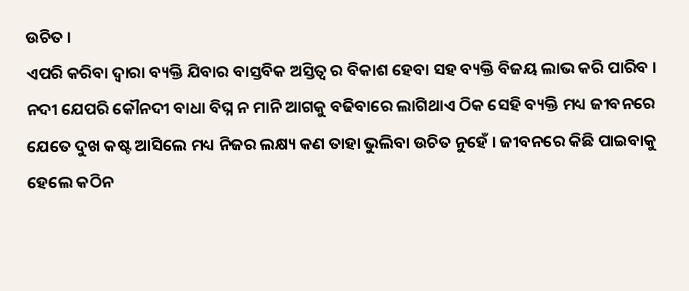ଉଚିତ ।
ଏପରି କରିବା ଦ୍ଵାରା ବ୍ୟକ୍ତି ଯିବାର ବାସ୍ତବିକ ଅସ୍ତିତ୍ଵ ର ବିକାଶ ହେବା ସହ ବ୍ୟକ୍ତି ବିଜୟ ଲାଭ କରି ପାରିବ । ନଦୀ ଯେପରି କୌନଦୀ ବାଧା ବିଘ୍ନ ନ ମାନି ଆଗକୁ ବଢିବାରେ ଲାଗିଥାଏ ଠିକ ସେହି ବ୍ୟକ୍ତି ମଧ୍ୟ ଜୀବନରେ ଯେତେ ଦୁଖ କଷ୍ଟ ଆସିଲେ ମଧ୍ୟ ନିଜର ଲକ୍ଷ୍ୟ କଣ ତାହା ଭୁଲିବା ଉଚିତ ନୁହେଁ । ଜୀବନରେ କିଛି ପାଇବାକୁ ହେଲେ କଠିନ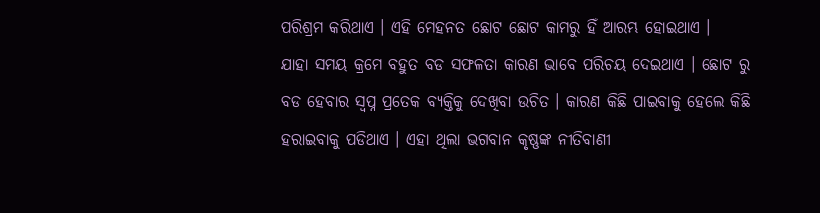ପରିଶ୍ରମ କରିଥାଏ । ଏହି ମେହନତ ଛୋଟ ଛୋଟ କାମରୁ ହିଁ ଆରମ୍ଭ ହୋଇଥାଏ ।
ଯାହା ସମୟ କ୍ରମେ ବହୁତ ବଡ ସଫଳତା କାରଣ ଭାବେ ପରିଚୟ ଦେଇଥାଏ । ଛୋଟ ରୁ ବଡ ହେବାର ସ୍ଵପ୍ନ ପ୍ରତେକ ବ୍ୟକ୍ତିକୁ ଦେଖିବା ଉଚିତ । କାରଣ କିଛି ପାଇବାକୁ ହେଲେ କିଛି ହରାଇବାକୁ ପଡିଥାଏ । ଏହା ଥିଲା ଭଗବାନ କୃଷ୍ଣଙ୍କ ନୀତିବାଣୀ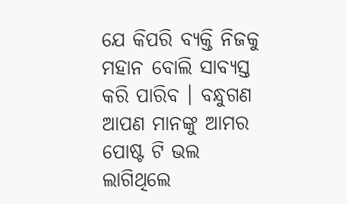ଯେ କିପରି ବ୍ୟକ୍ତି ନିଜକୁ ମହାନ ବୋଲି ସାବ୍ୟସ୍ତ କରି ପାରିବ । ବନ୍ଧୁଗଣ ଆପଣ ମାନଙ୍କୁ ଆମର ପୋଷ୍ଟ ଟି ଭଲ ଲାଗିଥିଲେ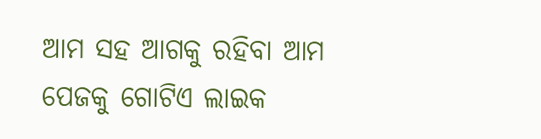ଆମ ସହ ଆଗକୁ ରହିବା ଆମ ପେଜକୁ ଗୋଟିଏ ଲାଇକ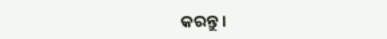କରନ୍ତୁ ।